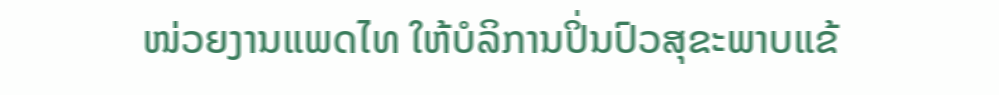ໜ່ວຍງານແພດໄທ ໃຫ້ບໍລິການປິ່ນປົວສຸຂະພາບແຂ້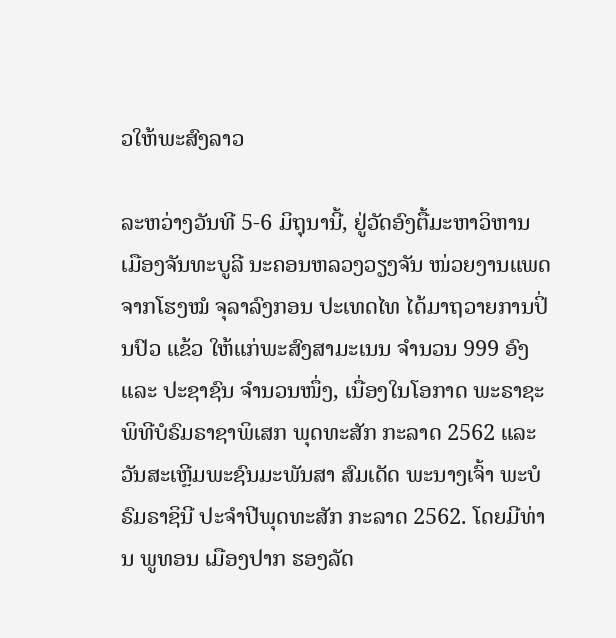ວໃຫ້ພະສົງລາວ

ລະຫວ່າງວັນທີ 5-6 ມິຖຸນານີ້, ຢູ່ວັດອົງຕື້ມະຫາວິຫານ ເມືອງຈັນທະບູລີ ນະຄອນຫລວງວຽງຈັນ ໜ່ວຍງານແພດຈາກໂຮງໝໍ ຈຸລາລົງກອນ ປະເທດໄທ ໄດ້ມາຖວາຍການປິ່ນປົວ ແຂ້ວ ໃຫ້ແກ່ພະສົງສາມະເນນ ຈຳນວນ 999 ອົງ ແລະ ປະຊາຊົນ ຈຳນວນໜຶ່ງ, ເນື່ອງໃນໂອກາດ ພະຣາຊະພິທີບໍຣົມຣາຊາພິເສກ ພຸດທະສັກ ກະລາດ 2562 ແລະ ວັນສະເຫຼີມພະຊົນມະພັນສາ ສົມເດັດ ພະນາງເຈົ້າ ພະບໍຣົມຣາຊິນີ ປະຈຳປີພຸດທະສັກ ກະລາດ 2562. ໂດຍມີທ່ານ ພູທອນ ເມືອງປາກ ຮອງລັດ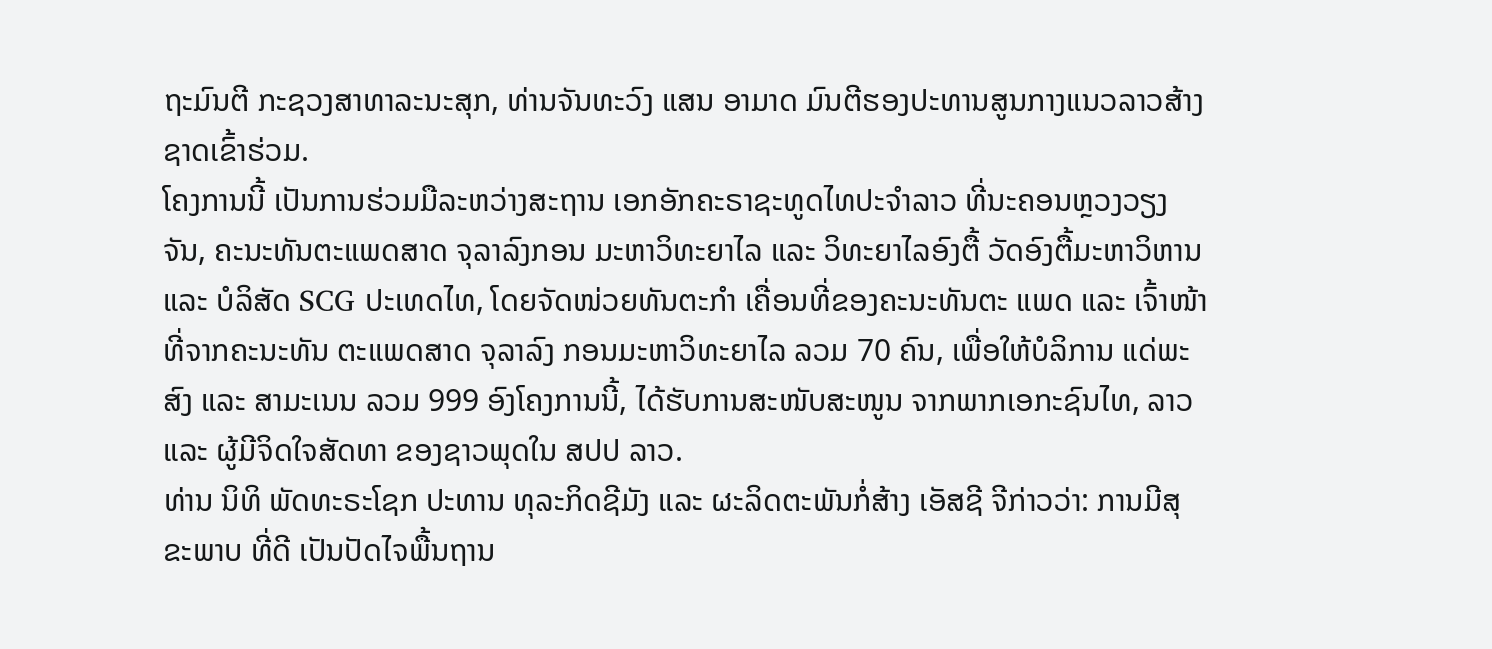ຖະມົນຕີ ກະຊວງສາທາລະນະສຸກ, ທ່ານຈັນທະວົງ ແສນ ອາມາດ ມົນຕີຮອງປະທານສູນກາງແນວລາວສ້າງຊາດເຂົ້າຮ່ວມ.
ໂຄງການນີ້ ເປັນການຮ່ວມມືລະຫວ່າງສະຖານ ເອກອັກຄະຣາຊະທູດໄທປະຈຳລາວ ທີ່ນະຄອນຫຼວງວຽງຈັນ, ຄະນະທັນຕະແພດສາດ ຈຸລາລົງກອນ ມະຫາວິທະຍາໄລ ແລະ ວິທະຍາໄລອົງຕື້ ວັດອົງຕື້ມະຫາວິຫານ ແລະ ບໍລິສັດ SCG ປະເທດໄທ, ໂດຍຈັດໜ່ວຍທັນຕະກຳ ເຄື່ອນທີ່ຂອງຄະນະທັນຕະ ແພດ ແລະ ເຈົ້າໜ້າທີ່ຈາກຄະນະທັນ ຕະແພດສາດ ຈຸລາລົງ ກອນມະຫາວິທະຍາໄລ ລວມ 70 ຄົນ, ເພື່ອໃຫ້ບໍລິການ ແດ່ພະສົງ ແລະ ສາມະເນນ ລວມ 999 ອົງໂຄງການນີ້, ໄດ້ຮັບການສະໜັບສະໜູນ ຈາກພາກເອກະຊົນໄທ, ລາວ ແລະ ຜູ້ມີຈິດໃຈສັດທາ ຂອງຊາວພຸດໃນ ສປປ ລາວ.
ທ່ານ ນິທິ ພັດທະຣະໂຊກ ປະທານ ທຸລະກິດຊີມັງ ແລະ ຜະລິດຕະພັນກໍ່ສ້າງ ເອັສຊີ ຈີກ່າວວ່າ: ການມີສຸຂະພາບ ທີ່ດີ ເປັນປັດໄຈພື້ນຖານ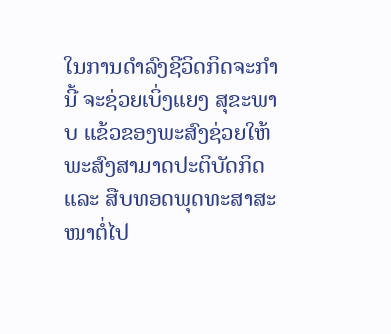ໃນການດໍາລົງຊີວິດກິດຈະກຳນີ້ ຈະຊ່ວຍເບິ່ງແຍງ ສຸຂະພາບ ແຂ້ວຂອງພະສົງຊ່ວຍໃຫ້ພະສົງສາມາດປະຕິບັດກິດ ແລະ ສືບທອດພຸດທະສາສະໜາຕໍ່ໄປ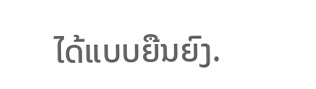ໄດ້ແບບຍືນຍົງ.